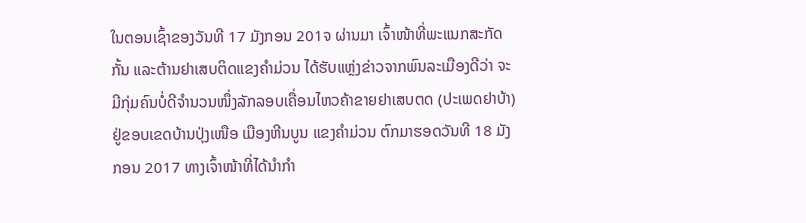ໃນຕອນເຊົ້າຂອງວັນທີ 17 ມັງກອນ 201ຈ ຜ່ານມາ ເຈົ້າໜ້າທີ່ພະແນກສະກັດກັ້ນ ແລະຕ້ານຢາເສບຕິດແຂງຄຳມ່ວນ ໄດ້ຮັບແຫຼ່ງຂ່າວຈາກພົນລະເມືອງດີວ່າ ຈະມີກຸ່ມຄົນບໍ່ດີຈຳນວນໜຶ່ງລັກລອບເຄື່ອນໄຫວຄ້າຂາຍຢາເສບຕດ (ປະເພດຢາບ້າ) ຢູ່ຂອບເຂດບ້ານປຸ່ງເໜືອ ເມືອງຫີນບູນ ແຂງຄໍາມ່ວນ ຕົກມາຮອດວັນທີ 18 ມັງກອນ 2017 ທາງເຈົ້າໜ້າທີ່ໄດ້ນຳກຳ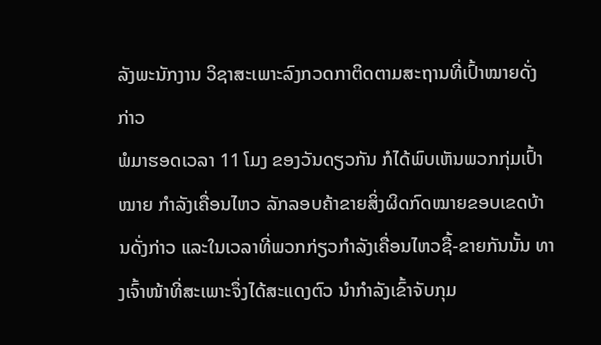ລັງພະນັກງານ ວິຊາສະເພາະລົງກວດກາຕິດຕາມສະຖານທີ່ເປົ້າໝາຍດັ່ງກ່າວ
ພໍມາຮອດເວລາ 11 ໂມງ ຂອງວັນດຽວກັນ ກໍໄດ້ພົບເຫັນພວກກຸ່ມເປົ້າໝາຍ ກຳລັງເຄື່ອນໄຫວ ລັກລອບຄ້າຂາຍສິ່ງຜິດກົດໝາຍຂອບເຂດບ້ານດັ່ງກ່າວ ແລະໃນເວລາທີ່ພວກກ່ຽວກຳລັງເຄື່ອນໄຫວຊື້-ຂາຍກັນນັ້ນ ທາງເຈົ້າໜ້າທີ່ສະເພາະຈຶ່ງໄດ້ສະແດງຕົວ ນຳກຳລັງເຂົ້າຈັບກຸມ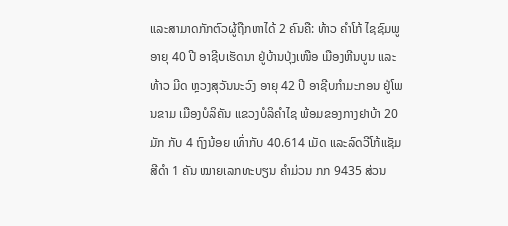ແລະສາມາດກັກຕົວຜູ້ຖືກຫາໄດ້ 2 ຄົນຄື: ທ້າວ ຄຳໂກ້ ໄຊຊົມພູ ອາຍຸ 40 ປີ ອາຊີບເຮັດນາ ຢູ່ບ້ານປຸ່ງເໜືອ ເມືອງຫີນບູນ ແລະທ້າວ ມີດ ຫຼວງສຸວັນນະວົງ ອາຍຸ 42 ປີ ອາຊີບກຳມະກອນ ຢູ່ໂພນຂາມ ເມືອງບໍລິຄັນ ແຂວງບໍລິຄຳໄຊ ພ້ອມຂອງກາງຢາບ້າ 20 ມັກ ກັບ 4 ຖົງນ້ອຍ ເທົ່າກັບ 40.614 ເມັດ ແລະລົດວີໂກ້ແຊັມສີດໍາ 1 ຄັນ ໝາຍເລກທະບຽນ ຄຳມ່ວນ ກກ 9435 ສ່ວນ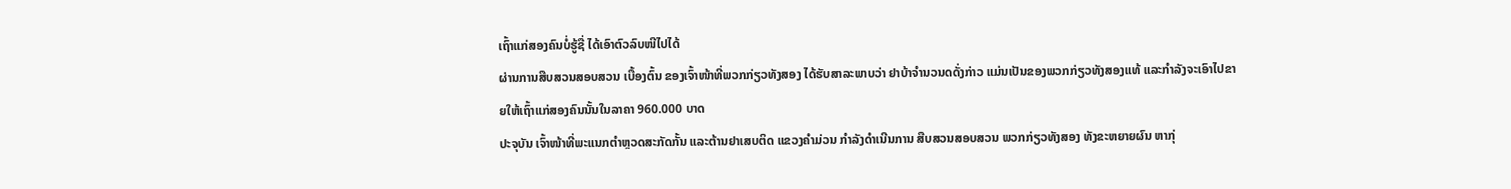ເຖົ້າແກ່ສອງຄົນບໍ່ຮູ້ຊື່ ໄດ້ເອົາຕົວລົບໜີໄປໄດ້
ຜ່ານການສືບສວນສອບສວນ ເບື້ອງຕົ້ນ ຂອງເຈົ້າໜ້າທີ່ພວກກ່ຽວທັງສອງ ໄດ້ຮັບສາລະພາບວ່າ ຢາບ້າຈຳນວນດດັ່ງກ່າວ ແມ່ນເປັນຂອງພວກກ່ຽວທັງສອງແທ້ ແລະກຳລັງຈະເອົາໄປຂາຍໃຫ້ເຖົ້າແກ່ສອງຄົນນັ້ນໃນລາຄາ 960.000 ບາດ
ປະຈຸບັນ ເຈົ້າໜ້າທີ່ພະແນກຕຳຫຼວດສະກັດກັ້ນ ແລະຕ້ານຢາເສບຕິດ ແຂວງຄຳມ່ວນ ກຳລັງດຳເນີນການ ສືບສວນສອບສວນ ພວກກ່ຽວທັງສອງ ທັງຂະຫຍາຍຜົນ ຫາກຸ່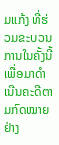ມແກ້ງ ທີ່ຮ່ວມຂະບວນການໃນຄັ້ງນີ້ ເພື່ອມາດຳເນີນຄະດີຕາມກົດໝາຍຢ່າງ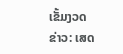ເຂັ້ມງວດ
ຂ່າວ: ເສດ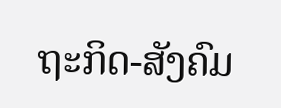ຖະກິດ-ສັງຄົມ